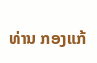ທ່ານ ກອງແກ້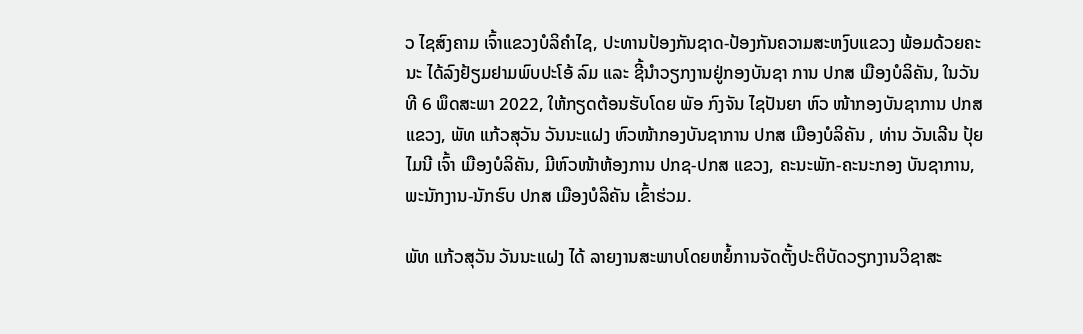ວ ໄຊສົງຄາມ ເຈົ້າແຂວງບໍລິຄໍາໄຊ, ປະທານປ້ອງກັນຊາດ-ປ້ອງກັນຄວາມສະຫງົບແຂວງ ພ້ອມດ້ວຍຄະນະ ໄດ້ລົງຢ້ຽມຢາມພົບປະໂອ້ ລົມ ແລະ ຊີ້ນໍາວຽກງານຢູ່ກອງບັນຊາ ການ ປກສ ເມືອງບໍລິຄັນ, ໃນວັນທີ 6 ພຶດສະພາ 2022, ໃຫ້ກຽດຕ້ອນຮັບໂດຍ ພັອ ກົງຈັນ ໄຊປັນຍາ ຫົວ ໜ້າກອງບັນຊາການ ປກສ ແຂວງ, ພັທ ແກ້ວສຸວັນ ວັນນະແຝງ ຫົວໜ້າກອງບັນຊາການ ປກສ ເມືອງບໍລິຄັນ , ທ່ານ ວັນເລີນ ປຸ້ຍໄມນີ ເຈົ້າ ເມືອງບໍລິຄັນ, ມີຫົວໜ້າຫ້ອງການ ປກຊ-ປກສ ແຂວງ, ຄະນະພັກ-ຄະນະກອງ ບັນຊາການ, ພະນັກງານ-ນັກຮົບ ປກສ ເມືອງບໍລິຄັນ ເຂົ້າຮ່ວມ.

ພັທ ແກ້ວສຸວັນ ວັນນະແຝງ ໄດ້ ລາຍງານສະພາບໂດຍຫຍໍ້ການຈັດຕັ້ງປະຕິບັດວຽກງານວິຊາສະ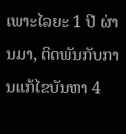ເພາະໄລຍະ 1 ປີ ຜ່ານມາ, ຕິດພັນກັບການແກ້ໄຂບັນຫາ 4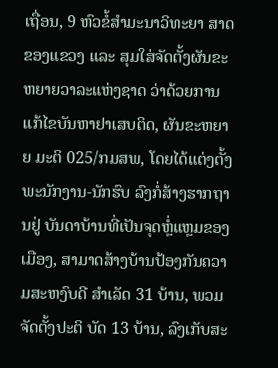ເຖື່ອນ, 9 ຫົວຂໍ້ສໍາມະນາວິທະຍາ ສາດຂອງແຂວງ ແລະ ສຸມໃສ່ຈັດຕັ້ງຜັນຂະຫຍາຍວາລະແຫ່ງຊາດ ວ່າດ້ວຍການ ແກ້ໄຂບັນຫາຢາເສບຕິດ, ຜັນຂະຫຍາຍ ມະຕິ 025/ກມສພ, ໂດຍໄດ້ແຕ່ງຕັ້ງ ພະນັກງານ-ນັກຮົບ ລົງກໍ່ສ້າງຮາກຖານຢູ່ ບັນດາບ້ານທີ່ເປັນຈຸດຫຼ່ໍແຫຼມຂອງເມືອງ, ສາມາດສ້າງບ້ານປ້ອງກັນຄວາມສະຫງົບດີ ສໍາເລັດ 31 ບ້ານ, ພວມຈັດຕັ້ງປະຕິ ບັດ 13 ບ້ານ, ລົງເກັບສະ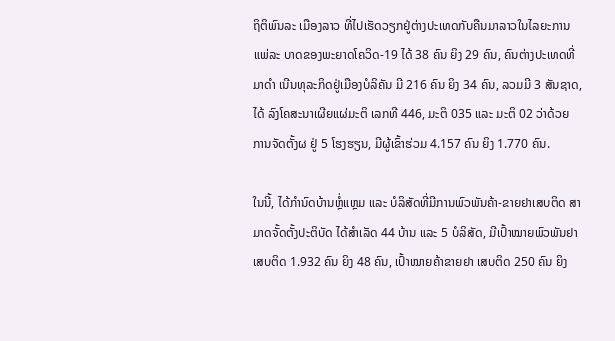ຖິຕິພົນລະ ເມືອງລາວ ທີ່ໄປເຮັດວຽກຢູ່ຕ່າງປະເທດກັບຄືນມາລາວໃນໄລຍະການແພ່ລະ ບາດຂອງພະຍາດໂຄວິດ-19 ໄດ້ 38 ຄົນ ຍິງ 29 ຄົນ, ຄົນຕ່າງປະເທດທີ່ມາດໍາ ເນີນທຸລະກິດຢູ່ເມືອງບໍລິຄັນ ມີ 216 ຄົນ ຍິງ 34 ຄົນ, ລວມມີ 3 ສັນຊາດ, ໄດ້ ລົງໂຄສະນາເຜີຍແຜ່ມະຕິ ເລກທີ 446, ມະຕິ 035 ແລະ ມະຕິ 02 ວ່າດ້ວຍ ການຈັດຕັ້ງຜ ຢູ່ 5 ໂຮງຮຽນ, ມີຜູ້ເຂົ້າຮ່ວມ 4.157 ຄົນ ຍິງ 1.770 ຄົນ.

ໃນນີ້, ໄດ້ກໍານົດບ້ານຫຼ່ໍແຫຼມ ແລະ ບໍລິສັດທີ່ມີການພົວພັນຄ້າ-ຂາຍຢາເສບຕິດ ສາມາດຈັ້ດຕັ້ງປະຕິບັດ ໄດ້ສໍາເລັດ 44 ບ້ານ ແລະ 5 ບໍລິສັດ, ມີເປົ້າໝາຍພົວພັນຢາເສບຕິດ 1.932 ຄົນ ຍິງ 48 ຄົນ, ເປົ້າໝາຍຄ້າຂາຍຢາ ເສບຕິດ 250 ຄົນ ຍິງ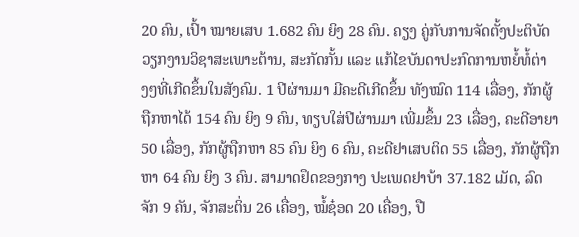20 ຄົນ, ເປົ້າ ໝາຍເສບ 1.682 ຄົນ ຍິງ 28 ຄົນ. ຄຽງ ຄູ່ກັບການຈັດຕັ້ງປະຕິບັດວຽກງານວິຊາສະເພາະຕ້ານ, ສະກັດກັ້ນ ແລະ ແກ້ໄຂບັນດາປະກົດການຫຍໍ້ທໍ້ຕ່າງໆທີ່ເກີດຂຶ້ນໃນສັງຄົມ. 1 ປີຜ່ານມາ ມີຄະດີເກີດຂຶ້ນ ທັງໝົດ 114 ເລື່ອງ, ກັກຜູ້ຖືກຫາໄດ້ 154 ຄົນ ຍິງ 9 ຄົນ, ທຽບໃສ່ປີຜ່ານມາ ເພີ່ມຂຶ້ນ 23 ເລື່ອງ, ຄະດີອາຍາ 50 ເລື່ອງ, ກັກຜູ້ຖືກຫາ 85 ຄົນ ຍິງ 6 ຄົນ, ຄະດີຢາເສບຕິດ 55 ເລື່ອງ, ກັກຜູ້ຖືກຫາ 64 ຄົນ ຍິງ 3 ຄົນ. ສາມາດຢຶດຂອງກາງ ປະເພດຢາບ້າ 37.182 ເມັດ, ລົດຈັກ 9 ຄັນ, ຈັກສະຕິ່ນ 26 ເຄື່ອງ, ໝໍ້ຊ໋ອດ 20 ເຄື່ອງ, ປື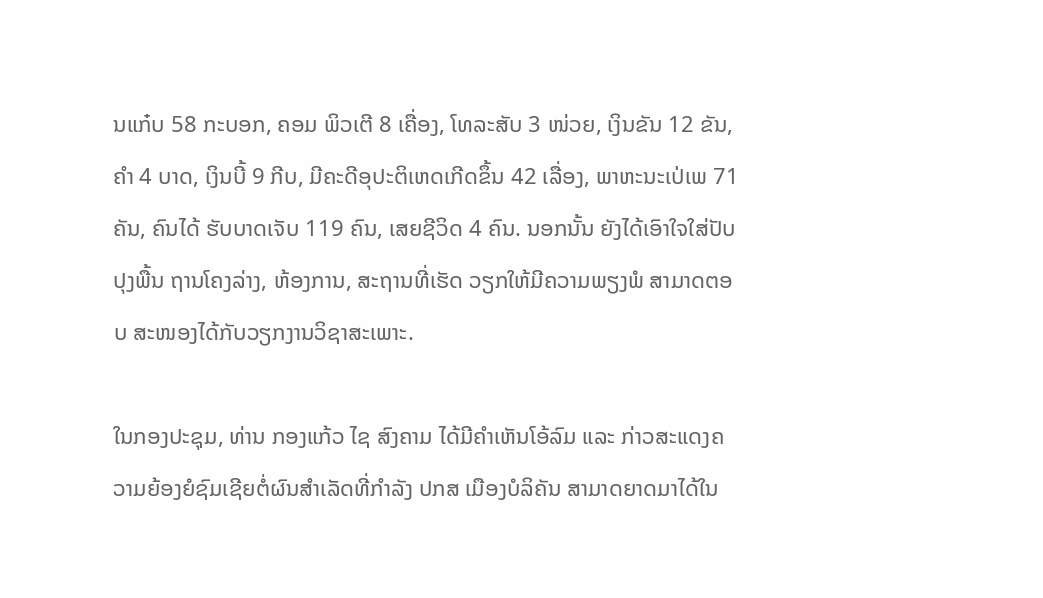ນແກ໋ບ 58 ກະບອກ, ຄອມ ພິວເຕີ 8 ເຄື່ອງ, ໂທລະສັບ 3 ໜ່ວຍ, ເງິນຂັນ 12 ຂັນ, ຄໍາ 4 ບາດ, ເງິນບີ້ 9 ກີບ, ມີຄະດີອຸປະຕິເຫດເກີດຂຶ້ນ 42 ເລື່ອງ, ພາຫະນະເປ່ເພ 71 ຄັນ, ຄົນໄດ້ ຮັບບາດເຈັບ 119 ຄົນ, ເສຍຊີວິດ 4 ຄົນ. ນອກນັ້ນ ຍັງໄດ້ເອົາໃຈໃສ່ປັບປຸງພື້ນ ຖານໂຄງລ່າງ, ຫ້ອງການ, ສະຖານທີ່ເຮັດ ວຽກໃຫ້ມີຄວາມພຽງພໍ ສາມາດຕອບ ສະໜອງໄດ້ກັບວຽກງານວິຊາສະເພາະ.

ໃນກອງປະຊຸມ, ທ່ານ ກອງແກ້ວ ໄຊ ສົງຄາມ ໄດ້ມີຄຳເຫັນໂອ້ລົມ ແລະ ກ່າວສະແດງຄວາມຍ້ອງຍໍຊົມເຊີຍຕໍ່ຜົນສໍາເລັດທີ່ກຳລັງ ປກສ ເມືອງບໍລິຄັນ ສາມາດຍາດມາໄດ້ໃນ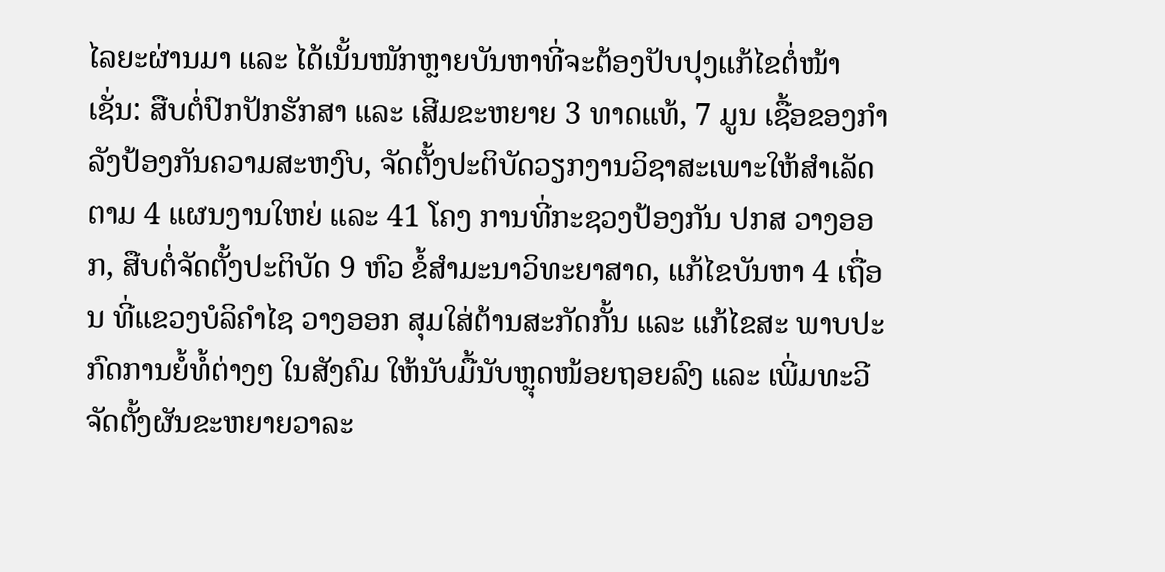ໄລຍະຜ່ານມາ ແລະ ໄດ້ເນັ້ນໜັກຫຼາຍບັນຫາທີ່ຈະຕ້ອງປັບປຸງແກ້ໄຂຕໍ່ໜ້າ ເຊັ່ນ: ສືບຕໍ່ປົກປັກຮັກສາ ແລະ ເສີມຂະຫຍາຍ 3 ທາດແທ້, 7 ມູນ ເຊື້ອຂອງກໍາລັງປ້ອງກັນຄວາມສະຫງົບ, ຈັດຕັ້ງປະຕິບັດວຽກງານວິຊາສະເພາະໃຫ້ສໍາເລັດຕາມ 4 ແຜນງານໃຫຍ່ ແລະ 41 ໂຄງ ການທີ່ກະຊວງປ້ອງກັນ ປກສ ວາງອອກ, ສືບຕໍ່ຈັດຕັ້ງປະຕິບັດ 9 ຫົວ ຂໍ້ສໍາມະນາວິທະຍາສາດ, ແກ້ໄຂບັນຫາ 4 ເຖື່ອນ ທີ່ແຂວງບໍລິຄໍາໄຊ ວາງອອກ ສຸມໃສ່ຕ້ານສະກັດກັ້ນ ແລະ ແກ້ໄຂສະ ພາບປະກົດການຍໍ້ທໍ້ຕ່າງໆ ໃນສັງຄົມ ໃຫ້ນັບມື້ນັບຫຼຸດໜ້ອຍຖອຍລົງ ແລະ ເພີ່ມທະວີຈັດຕັ້ງຜັນຂະຫຍາຍວາລະ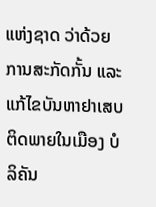ແຫ່ງຊາດ ວ່າດ້ວຍການສະກັດກັ້ນ ແລະ ແກ້ໄຂບັນຫາຢາເສບຕິດພາຍໃນເມືອງ ບໍລິຄັນ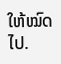ໃຫ້ໝົດໄປ.